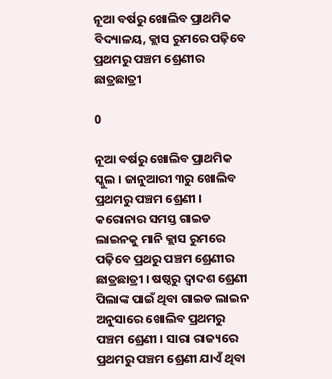ନୂଆ ବର୍ଷରୁ ଖୋଲିବ ପ୍ରାଥମିକ ବିଦ୍ୟାଳୟ, କ୍ଲାସ ରୁମରେ ପଢ଼ିବେ ପ୍ରଥମରୁ ପଞ୍ଚମ ଶ୍ରେଣୀର ଛାତ୍ରଛାତ୍ରୀ

0

ନୂଆ ବର୍ଷରୁ ଖୋଲିବ ପ୍ରାଥମିକ ସ୍କୁଲ । ଜାନୁଆରୀ ୩ରୁ ଖୋଲିବ ପ୍ରଥମରୁ ପଞ୍ଚମ ଶ୍ରେଣୀ । କରୋନାର ସମସ୍ତ ଗାଇଡ ଲାଇନକୁ ମାନି କ୍ଲାସ ରୁମରେ ପଢ଼ିବେ ପ୍ରଥରୁ ପଞ୍ଚମ ଶ୍ରେଣୀର ଛାତ୍ରଛାତ୍ରୀ । ଷଷ୍ଠରୁ ଦ୍ୱାଦଶ ଶ୍ରେଣୀ ପିଲାଙ୍କ ପାଇଁ ଥିବା ଗାଇଡ ଲାଇନ ଅନୁସାରେ ଖୋଲିବ ପ୍ରଥମରୁ ପଞ୍ଚମ ଶ୍ରେଣୀ । ସାରା ରାଜ୍ୟରେ ପ୍ରଥମରୁ ପଞ୍ଚମ ଶ୍ରେଣୀ ଯାଏଁ ଥିବା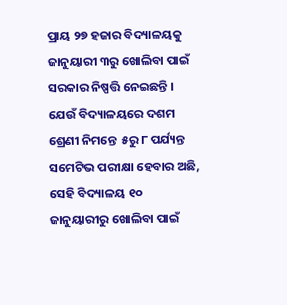ପ୍ରାୟ ୨୭ ହଜାର ବିଦ୍ୟାଳୟକୁ ଜାନୁୟାରୀ ୩ରୁ ଖୋଲିବା ପାଇଁ ସରକାର ନିଷ୍ପତ୍ତି ନେଇଛନ୍ତି । ଯେଉଁ ବିଦ୍ୟାଳୟରେ ଦଶମ ଶ୍ରେଣୀ ନିମନ୍ତେ  ୫ରୁ ୮ ପର୍ଯ୍ୟନ୍ତ ସମେଟିଭ ପରୀକ୍ଷା ହେବାର ଅଛି, ସେହି ବିଦ୍ୟାଳୟ ୧୦ ଜାନୁୟାରୀରୁ ଖୋଲିବା ପାଇଁ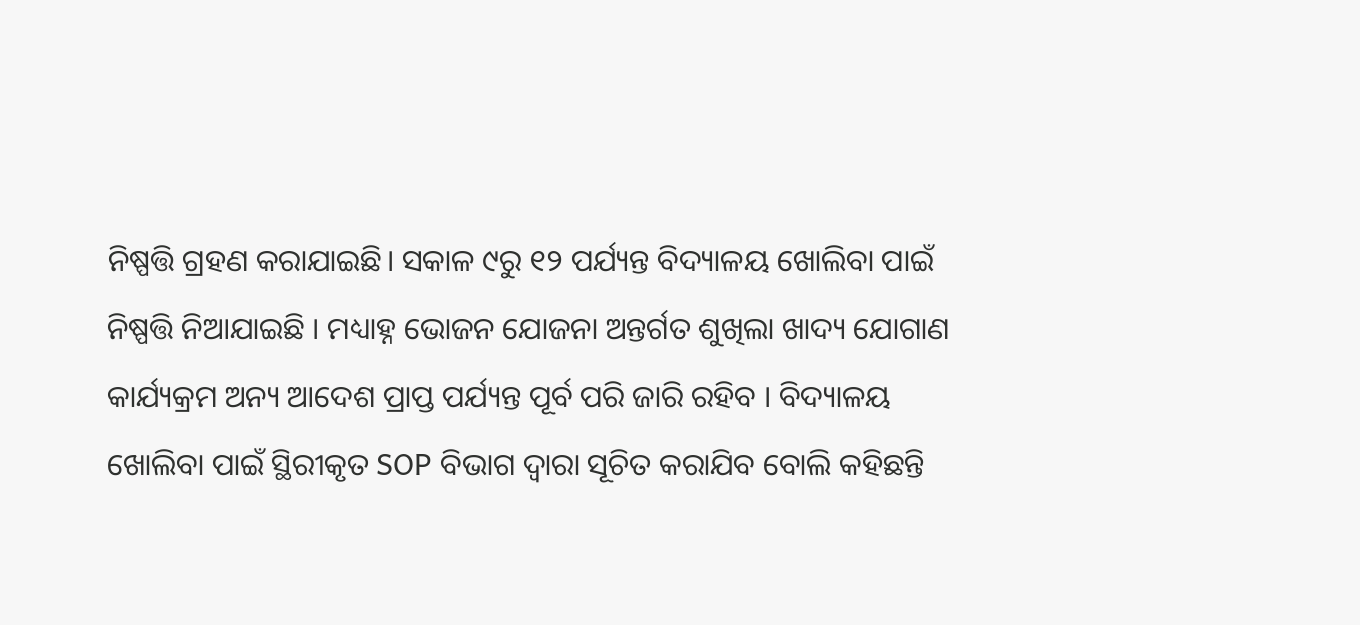ନିଷ୍ପତ୍ତି ଗ୍ରହଣ କରାଯାଇଛି। ସକାଳ ୯ରୁ ୧୨ ପର୍ଯ୍ୟନ୍ତ ବିଦ୍ୟାଳୟ ଖୋଲିବା ପାଇଁ ନିଷ୍ପତ୍ତି ନିଆଯାଇଛି । ମଧ୍ୟାହ୍ନ ଭୋଜନ ଯୋଜନା ଅନ୍ତର୍ଗତ ଶୁଖିଲା ଖାଦ୍ୟ ଯୋଗାଣ କାର୍ଯ୍ୟକ୍ରମ ଅନ୍ୟ ଆଦେଶ ପ୍ରାପ୍ତ ପର୍ଯ୍ୟନ୍ତ ପୂର୍ବ ପରି ଜାରି ରହିବ । ବିଦ୍ୟାଳୟ ଖୋଲିବା ପାଇଁ ସ୍ଥିରୀକୃତ SOP ବିଭାଗ ଦ୍ଵାରା ସୂଚିତ କରାଯିବ ବୋଲି କହିଛନ୍ତି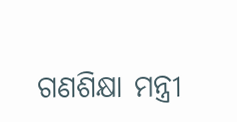ଗଣଶିକ୍ଷା ମନ୍ତ୍ରୀ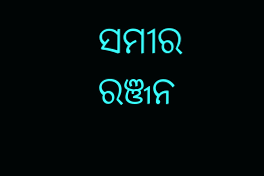ସମୀର ରଞ୍ଜନ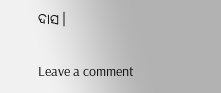ଦାସ।

Leave a comment